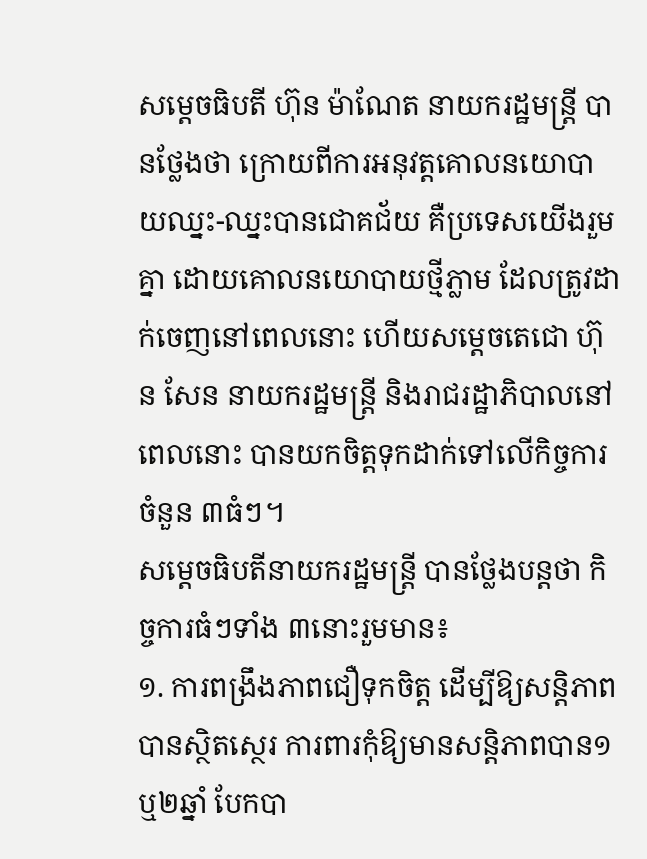សម្តេចធិបតី ហ៊ុន ម៉ាណែត នាយករដ្ឋមន្ត្រី បានថ្លែងថា ក្រោយពីការអនុវត្តគោលនយោបាយឈ្នះ-ឈ្នះបានជោគជ័យ គឺប្រទេសយើងរួមគ្នា ដោយគោលនយោបាយថ្មីភ្លាម ដែលត្រូវដាក់ចេញនៅពេលនោះ ហើយសម្តេចតេជោ ហ៊ុន សែន នាយករដ្ឋមន្ត្រី និងរាជរដ្ឋាភិបាលនៅពេលនោះ បានយកចិត្តទុកដាក់ទៅលើកិច្ចការចំនួន ៣ធំៗ។
សម្តេចធិបតីនាយករដ្ឋមន្ត្រី បានថ្លែងបន្តថា កិច្ចការធំៗទាំង ៣នោះរួមមាន៖
១. ការពង្រឹងភាពជឿទុកចិត្ត ដើម្បីឱ្យសន្តិភាពបានស្ថិតស្ថេរ ការពារកុំឱ្យមានសន្តិភាពបាន១ ឬ២ឆ្នាំ បែកបា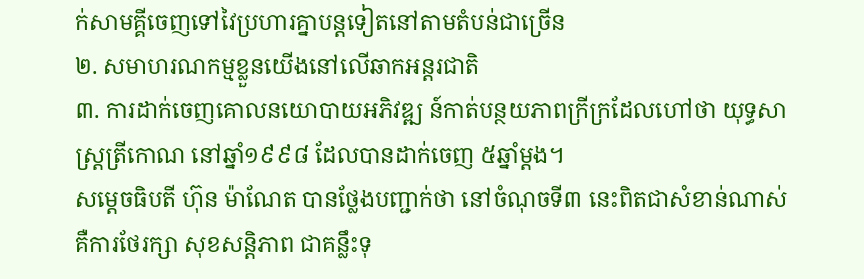ក់សាមគ្គីចេញទៅវៃប្រហារគ្នាបន្តទៀតនៅតាមតំបន់ជាច្រើន
២. សមាហរណកម្មខ្លួនយើងនៅលើឆាកអន្តរជាតិ
៣. ការដាក់ចេញគោលនយោបាយអភិវឌ្ឍ ន៍កាត់បន្ថយភាពក្រីក្រដែលហៅថា យុទ្ធសាស្រ្តត្រីកោណ នៅឆ្នាំ១៩៩៨ ដែលបានដាក់ចេញ ៥ឆ្នាំម្តង។
សម្តេចធិបតី ហ៊ុន ម៉ាណែត បានថ្លែងបញ្ជាក់ថា នៅចំណុចទី៣ នេះពិតជាសំខាន់ណាស់ គឺការថែរក្សា សុខសន្តិភាព ជាគន្លឹះទុ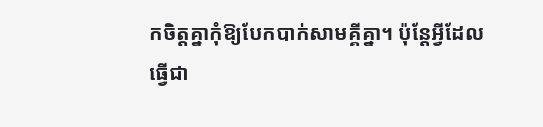កចិត្តគ្នាកុំឱ្យបែកបាក់សាមគ្គីគ្នា។ ប៉ុន្តែអ្វីដែលធ្វើជា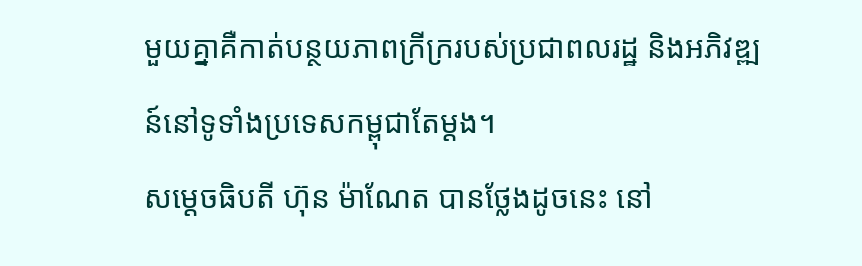មួយគ្នាគឺកាត់បន្ថយភាពក្រីក្ររបស់ប្រជាពលរដ្ឋ និងអភិវឌ្ឍន៍នៅទូទាំងប្រទេសកម្ពុជាតែម្តង។
សម្តេចធិបតី ហ៊ុន ម៉ាណែត បានថ្លែងដូចនេះ នៅ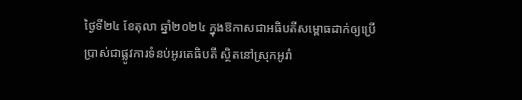ថ្ងៃទី២៤ ខែតុលា ឆ្នាំ២០២៤ ក្នុងឱកាសជាអធិបតីសម្ពោធដាក់ឲ្យប្រើប្រាស់ជាផ្លូវការទំនប់អូរតេធិបតី ស្ថិតនៅស្រុកអូរាំ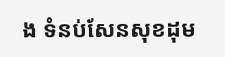ង ទំនប់សែនសុខដុម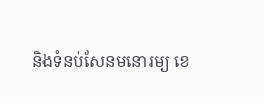និងទំនប់សែនមនោរម្យ ខេ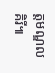ត្តមណ្ឌលគិរី៕